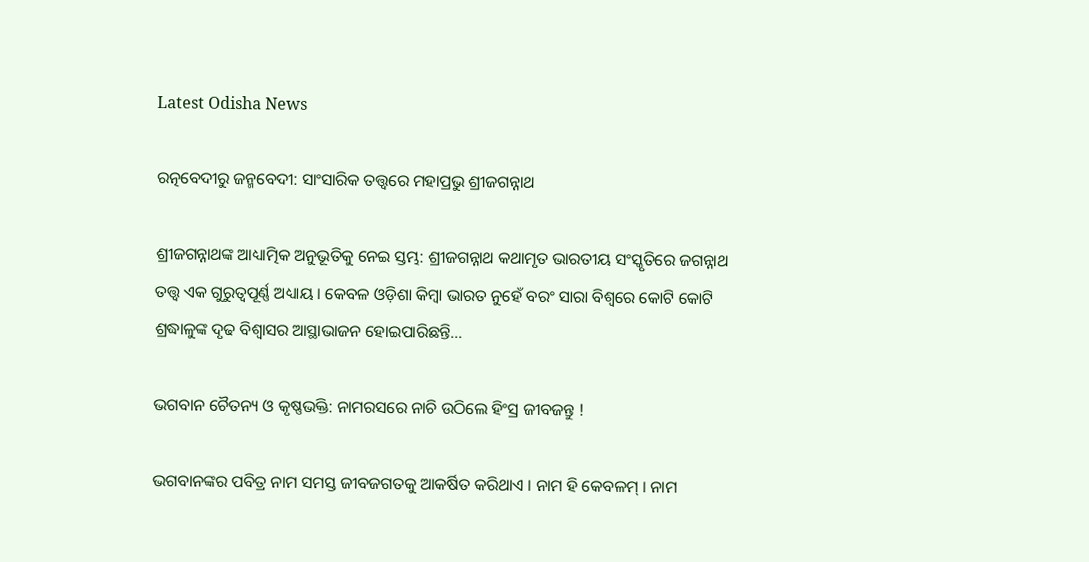Latest Odisha News

ରତ୍ନବେଦୀରୁ ଜନ୍ମବେଦୀ: ସାଂସାରିକ ତତ୍ତ୍ୱରେ ମହାପ୍ରଭୁ ଶ୍ରୀଜଗନ୍ନାଥ

ଶ୍ରୀଜଗନ୍ନାଥଙ୍କ ଆଧ୍ୟାତ୍ମିକ ଅନୁଭୂତିକୁ ନେଇ ସ୍ତମ୍ଭ: ଶ୍ରୀଜଗନ୍ନାଥ କଥାମୃତ ଭାରତୀୟ ସଂସ୍କୃତିରେ ଜଗନ୍ନାଥ ତତ୍ତ୍ୱ ଏକ ଗୁରୁତ୍ୱପୂର୍ଣ୍ଣ ଅଧ୍ୟାୟ । କେବଳ ଓଡ଼ିଶା କିମ୍ବା ଭାରତ ନୁହେଁ ବରଂ ସାରା ବିଶ୍ୱରେ କୋଟି କୋଟି ଶ୍ରଦ୍ଧାଳୁଙ୍କ ଦୃଢ ବିଶ୍ୱାସର ଆସ୍ଥାଭାଜନ ହୋଇପାରିଛନ୍ତି…

ଭଗବାନ ଚୈତନ୍ୟ ଓ କୃଷ୍ଣଭକ୍ତି: ନାମରସରେ ନାଚି ଉଠିଲେ ହିଂସ୍ର ଜୀବଜନ୍ତୁ !

ଭଗବାନଙ୍କର ପବିତ୍ର ନାମ ସମସ୍ତ ଜୀବଜଗତକୁ ଆକର୍ଷିତ କରିଥାଏ । ନାମ ହି କେବଳମ୍ । ନାମ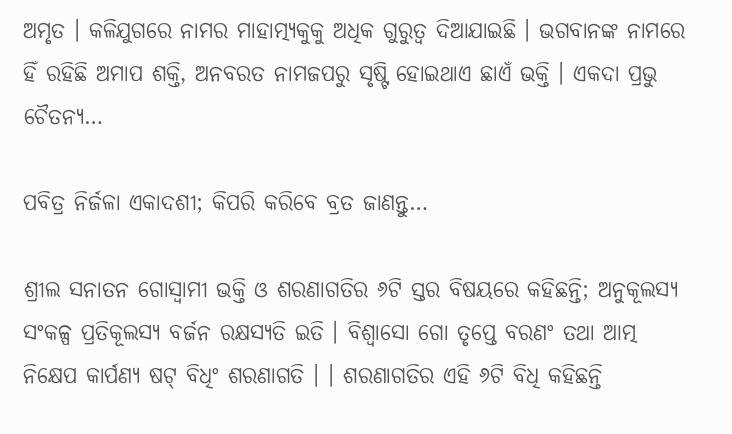ଅମୃତ । କଳିଯୁଗରେ ନାମର ମାହାତ୍ମ୍ୟକୁକୁ ଅଧିକ ଗୁରୁତ୍ୱ ଦିଆଯାଇଛି । ଭଗବାନଙ୍କ ନାମରେ ହିଁ ରହିଛି ଅମାପ ଶକ୍ତି, ଅନବରତ ନାମଜପରୁ ସୃଷ୍ଟି ହୋଇଥାଏ ଛାଏଁ ଭକ୍ତି । ଏକଦା ପ୍ରଭୁ ଚୈତନ୍ୟ…

ପବିତ୍ର ନିର୍ଜଳା ଏକାଦଶୀ; କିପରି କରିବେ ବ୍ରତ ଜାଣନ୍ତୁ…

ଶ୍ରୀଲ ସନାତନ ଗୋସ୍ୱାମୀ ଭକ୍ତି ଓ ଶରଣାଗତିର ୬ଟି ସ୍ତର ବିଷୟରେ କହିଛନ୍ତି; ଅନୁକୂଲସ୍ୟ ସଂକଳ୍ପ ପ୍ରତିକୂଲସ୍ୟ ବର୍ଜନ ରକ୍ଷସ୍ୟତି ଇତି । ବିଶ୍ୱାସୋ ଗୋ ତୃପ୍ତେ ବରଣଂ ତଥା ଆତ୍ମ ନିକ୍ଷେପ କାର୍ପଣ୍ୟ ଷଟ୍ ବିଧିଂ ଶରଣାଗତି । । ଶରଣାଗତିର ଏହି ୬ଟି ବିଧି କହିଛନ୍ତି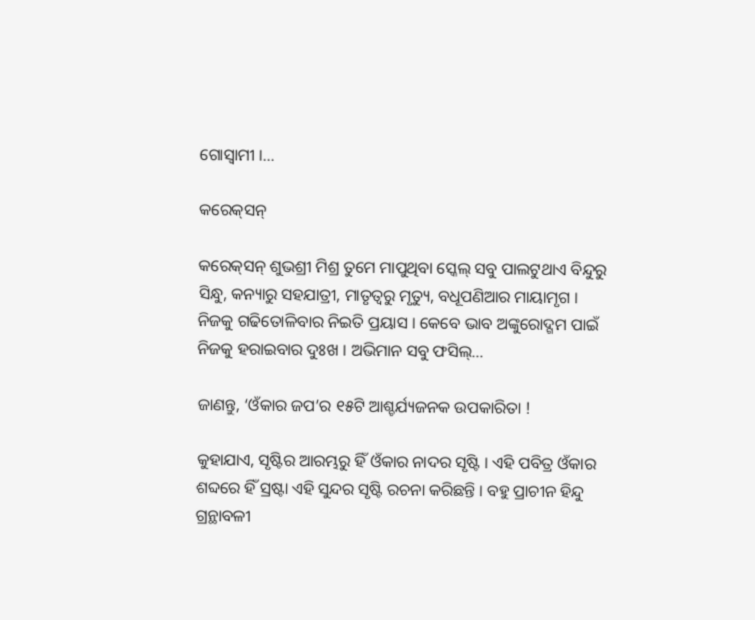ଗୋସ୍ୱାମୀ ।…

କରେକ୍‌ସନ୍‌

କରେକ୍‌ସନ୍‌ ଶୁଭଶ୍ରୀ ମିଶ୍ର ତୁମେ ମାପୁଥିବା ସ୍କେଲ୍ ସବୁ ପାଲଟୁଥାଏ ବିନ୍ଦୁରୁ ସିନ୍ଧୁ, କନ୍ୟାରୁ ସହଯାତ୍ରୀ, ମାତୃତ୍ବରୁ ମୃତ୍ୟୁ, ବଧୂପଣିଆର ମାୟାମୃଗ । ନିଜକୁ ଗଢିତୋଳିବାର ନିଇତି ପ୍ରୟାସ । କେବେ ଭାବ ଅଙ୍କୁରୋଦ୍ଗମ ପାଇଁ ନିଜକୁ ହରାଇବାର ଦୁଃଖ । ଅଭିମାନ ସବୁ ଫସିଲ୍…

ଜାଣନ୍ତୁ, ‘ଓଁକାର ଜପ’ର ୧୫ଟି ଆଶ୍ଚର୍ଯ୍ୟଜନକ ଉପକାରିତା !

କୁହାଯାଏ, ସୃଷ୍ଟିର ଆରମ୍ଭରୁ ହିଁ ଓଁକାର ନାଦର ସୃଷ୍ଟି । ଏହି ପବିତ୍ର ଓଁକାର ଶବ୍ଦରେ ହିଁ ସ୍ରଷ୍ଟା ଏହି ସୁନ୍ଦର ସୃଷ୍ଟି ରଚନା କରିଛନ୍ତି । ବହୁ ପ୍ରାଚୀନ ହିନ୍ଦୁ ଗ୍ରନ୍ଥାବଳୀ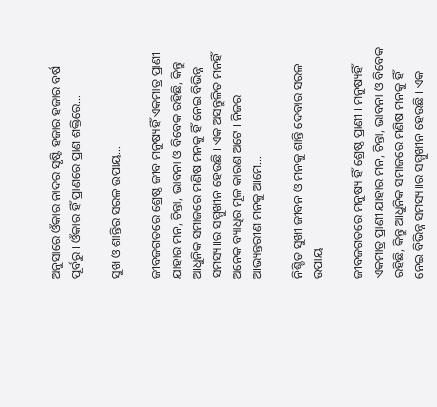ଅନୁସାରେ ଓଁକାର ନାଦର ସୃଷ୍ଟି ହଜାର ହଜାର ବର୍ଷ ପୂର୍ବରୁ । ଓଁକାର ହିଁ ପ୍ରାଣରେ ପ୍ରାଣ ଶକ୍ତିରେ…

ସୁଖ ଓ ଶାନ୍ତିର ସରଳ ଉପାୟ…

ଜୀବଜଗତରେ ଶ୍ରେଷ୍ଠ ଜୀବ ମନୁଷ୍ୟହିଁ ଏକମାତ୍ର ପ୍ରାଣୀ ଯାହାର ମନ, ଚିନ୍ତା, ଭାବନା ଓ ବିବେକ ରହିଛି, କିନ୍ତୁ ଆଧୁନିକ ସମାଜରେ ମଣିଷ ମନକୁ ହିଁ ନେଇ ବିଭିନ୍ନ ସମସ୍ୟ।।ର ସମ୍ମୁଖୀନ ହେଉଛି । ଏକ ଅସନ୍ତୁଳିତ ମନହିଁ ଅନେକ ବ୍ୟାଧିର ମୂଳ କାରଣ ଅଟେ । ନିଜର ଆଭ୍ୟନ୍ତରୀଣ ମନକୁ ଆମେ…

ନିଶ୍ଚିତ ସୁଖୀ ଜୀବନ ଓ ମନକୁ ଶାନ୍ତି ଦେବାର ସରଳ ଉପାୟ

ଜୀବଜଗତରେ ମନୁଷ୍ୟ ହିଁ ଶ୍ରେଷ୍ଠ ପ୍ରାଣୀ । ମନୁଷ୍ୟହିଁ ଏକମାତ୍ର ପ୍ରାଣୀ ଯାହାର ମନ, ଚିନ୍ତା, ଭାବନା ଓ ବିବେକ ରହିଛି, କିନ୍ତୁ ଆଧୁନିକ ସମାଜରେ ମଣିଷ ମନକୁ ହିଁ ନେଇ ବିଭିନ୍ନ ସମସ୍ୟ।।ର ସମ୍ମୁଖୀନ ହେଉଛି । ଏକ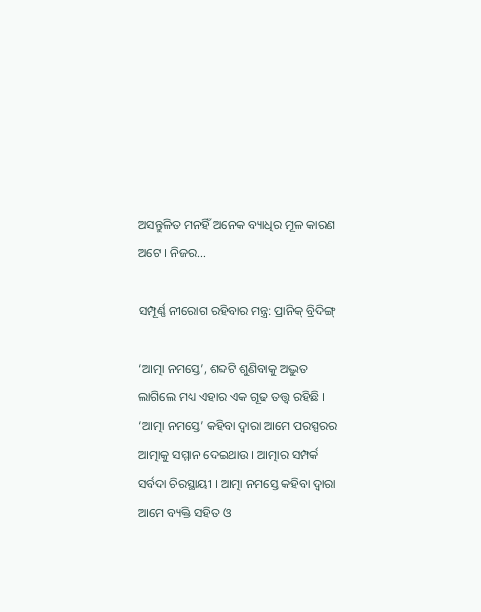ଅସନ୍ତୁଳିତ ମନହିଁ ଅନେକ ବ୍ୟାଧିର ମୂଳ କାରଣ ଅଟେ । ନିଜର…

ସମ୍ପୂର୍ଣ୍ଣ ନୀରୋଗ ରହିବାର ମନ୍ତ୍ର: ପ୍ରାନିକ୍ ବ୍ରିଦିଙ୍ଗ୍

‘ଆତ୍ମା ନମସ୍ତେ’, ଶବ୍ଦଟି ଶୁଣିବାକୁ ଅଦ୍ଭୁତ ଲାଗିଲେ ମଧ୍ୟ ଏହାର ଏକ ଗୂଢ ତତ୍ତ୍ୱ ରହିଛି । ‘ଆତ୍ମା ନମସ୍ତେ’ କହିବା ଦ୍ୱାରା ଆମେ ପରସ୍ପରର ଆତ୍ମାକୁ ସମ୍ମାନ ଦେଇଥାଉ । ଆତ୍ମାର ସମ୍ପର୍କ ସର୍ବଦା ଚିରସ୍ଥାୟୀ । ଆତ୍ମା ନମସ୍ତେ କହିବା ଦ୍ୱାରା ଆମେ ବ୍ୟକ୍ତି ସହିତ ଓ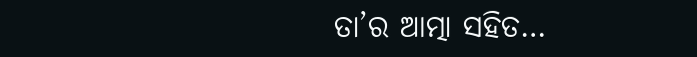ତା’ର ଆତ୍ମା ସହିତ…